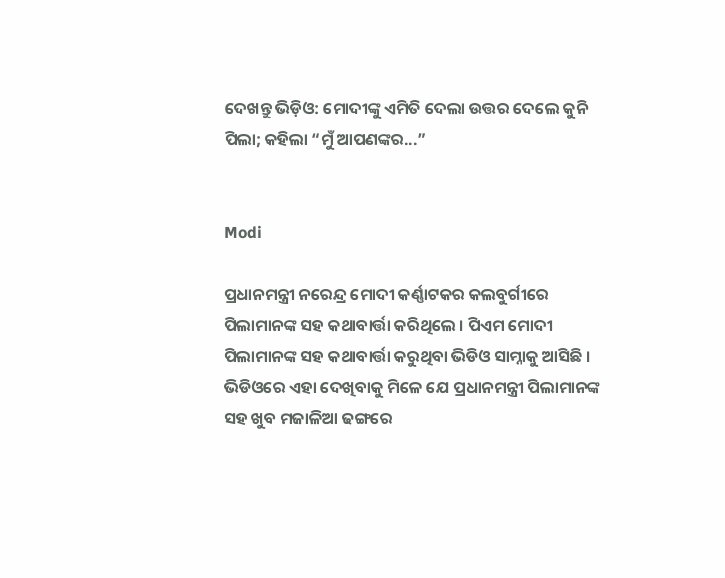ଦେଖନ୍ତୁ ଭିଡ଼ିଓ: ମୋଦୀଙ୍କୁ ଏମିତି ଦେଲା ଉତ୍ତର ଦେଲେ କୁନି ପିଲା; କହିଲା “ମୁଁ ଆପଣଙ୍କର...”


Modi

ପ୍ରଧାନମନ୍ତ୍ରୀ ନରେନ୍ଦ୍ର ମୋଦୀ କର୍ଣ୍ଣାଟକର କଲବୁର୍ଗୀରେ ପିଲାମାନଙ୍କ ସହ କଥାବାର୍ତ୍ତା କରିଥିଲେ । ପିଏମ ମୋଦୀ ପିଲାମାନଙ୍କ ସହ କଥାବାର୍ତ୍ତା କରୁଥିବା ଭିଡିଓ ସାମ୍ନାକୁ ଆସିଛି । ଭିଡିଓରେ ଏହା ଦେଖିବାକୁ ମିଳେ ଯେ ପ୍ରଧାନମନ୍ତ୍ରୀ ପିଲାମାନଙ୍କ ସହ ଖୁବ ମଜାଳିଆ ଢଙ୍ଗରେ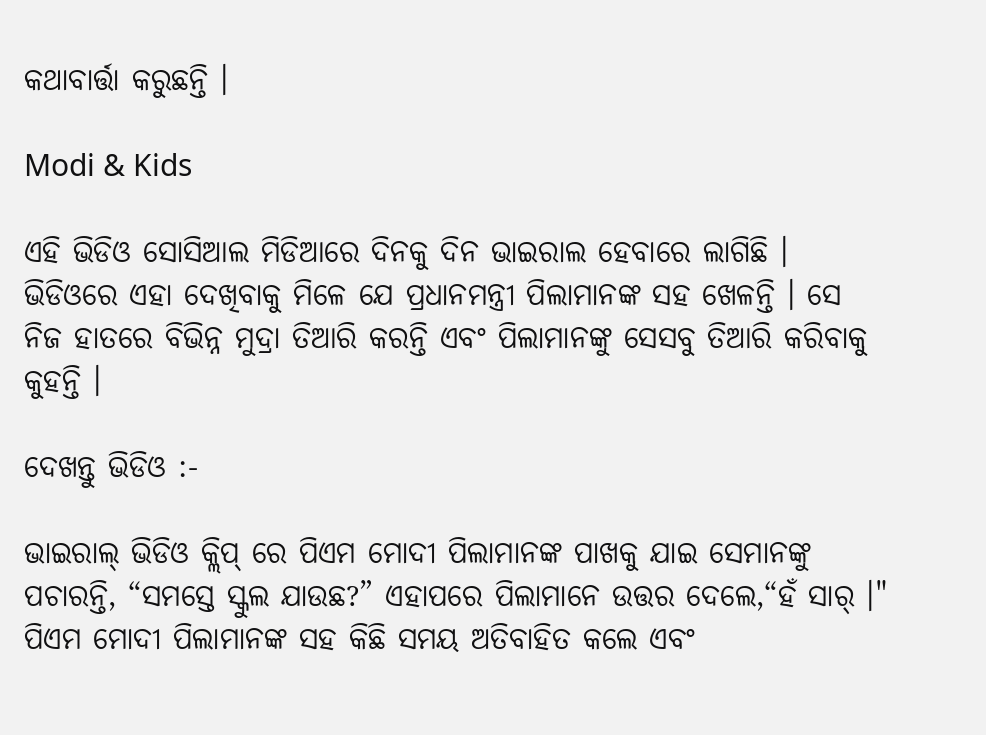କଥାବାର୍ତ୍ତା କରୁଛନ୍ତି ।

Modi & Kids

ଏହି ଭିଡିଓ ସୋସିଆଲ ମିଡିଆରେ ଦିନକୁ ଦିନ ଭାଇରାଲ ହେବାରେ ଲାଗିଛି । ଭିଡିଓରେ ଏହା ଦେଖିବାକୁ ମିଳେ ଯେ ପ୍ରଧାନମନ୍ତ୍ରୀ ପିଲାମାନଙ୍କ ସହ ଖେଳନ୍ତି । ସେ ନିଜ ହାତରେ ବିଭିନ୍ନ ମୁଦ୍ରା ତିଆରି କରନ୍ତି ଏବଂ ପିଲାମାନଙ୍କୁ ସେସବୁ ତିଆରି କରିବାକୁ କୁହନ୍ତି ।

ଦେଖନ୍ତୁ ଭିଡିଓ :-

ଭାଇରାଲ୍ ଭିଡିଓ କ୍ଲିପ୍ ରେ ପିଏମ ମୋଦୀ ପିଲାମାନଙ୍କ ପାଖକୁ ଯାଇ ସେମାନଙ୍କୁ ପଚାରନ୍ତି, “ସମସ୍ତେ ସ୍କୁଲ ଯାଉଛ?” ଏହାପରେ ପିଲାମାନେ ଉତ୍ତର ଦେଲେ,“ହଁ ସାର୍ ।" ପିଏମ ମୋଦୀ ପିଲାମାନଙ୍କ ସହ କିଛି ସମୟ ଅତିବାହିତ କଲେ ଏବଂ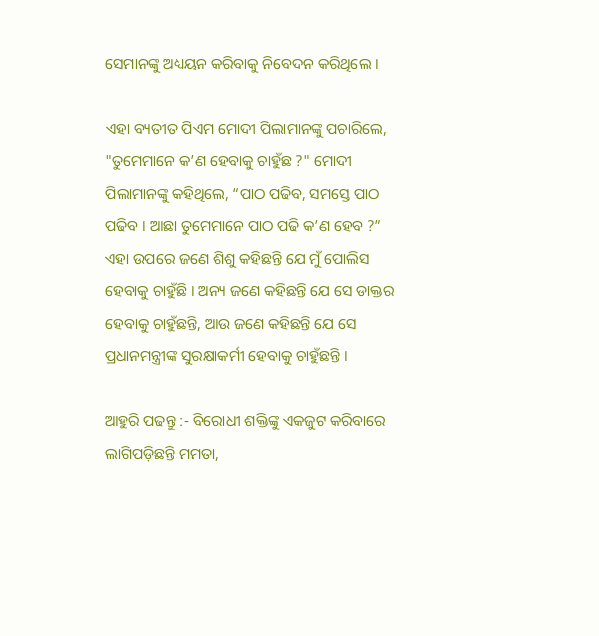ସେମାନଙ୍କୁ ଅଧ୍ୟୟନ କରିବାକୁ ନିବେଦନ କରିଥିଲେ ।

ଏହା ବ୍ୟତୀତ ପିଏମ ମୋଦୀ ପିଲାମାନଙ୍କୁ ପଚାରିଲେ, "ତୁମେମାନେ କ’ଣ ହେବାକୁ ଚାହୁଁଛ ?" ମୋଦୀ ପିଲାମାନଙ୍କୁ କହିଥିଲେ, “ପାଠ ପଢିବ, ସମସ୍ତେ ପାଠ ପଢିବ । ଆଛା ତୁମେମାନେ ପାଠ ପଢି କ’ଣ ହେବ ?” ଏହା ଉପରେ ଜଣେ ଶିଶୁ କହିଛନ୍ତି ଯେ ମୁଁ ପୋଲିସ ହେବାକୁ ଚାହୁଁଛି । ଅନ୍ୟ ଜଣେ କହିଛନ୍ତି ଯେ ସେ ଡାକ୍ତର ହେବାକୁ ଚାହୁଁଛନ୍ତି, ଆଉ ଜଣେ କହିଛନ୍ତି ଯେ ସେ ପ୍ରଧାନମନ୍ତ୍ରୀଙ୍କ ସୁରକ୍ଷାକର୍ମୀ ହେବାକୁ ଚାହୁଁଛନ୍ତି ।

ଆହୁରି ପଢନ୍ତୁ :- ବିରୋଧୀ ଶକ୍ତିଙ୍କୁ ଏକଜୁଟ କରିବାରେ ଲାଗିପଡ଼ିଛନ୍ତି ମମତା,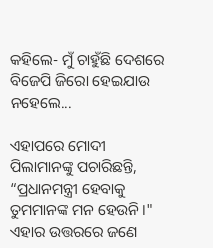କହିଲେ- ମୁଁ ଚାହୁଁଛି ଦେଶରେ ବିଜେପି ଜିରୋ ହେଇଯାଉ ନହେଲେ...

ଏହାପରେ ମୋଦୀ ପିଲାମାନଙ୍କୁ ପଚାରିଛନ୍ତି, “ପ୍ରଧାନମନ୍ତ୍ରୀ ହେବାକୁ ତୁମମାନଙ୍କ ମନ ହେଉନି ।" ଏହାର ଉତ୍ତରରେ ଜଣେ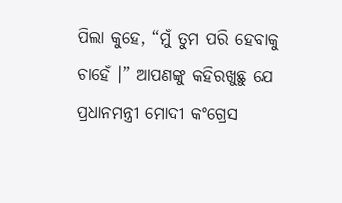ପିଲା କୁହେ, “ମୁଁ ତୁମ ପରି ହେବାକୁ ଚାହେଁ ।” ଆପଣଙ୍କୁ କହିରଖୁଛୁ ଯେ ପ୍ରଧାନମନ୍ତ୍ରୀ ମୋଦୀ କଂଗ୍ରେସ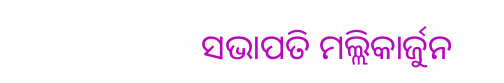ସଭାପତି ମଲ୍ଲିକାର୍ଜୁନ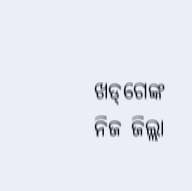ଖଡ୍‌ଗେଙ୍କ ନିଜ ଜିଲ୍ଲା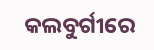କଲବୁର୍ଗୀରେ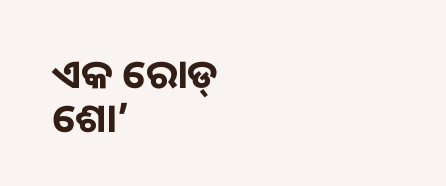ଏକ ରୋଡ୍ ଶୋ’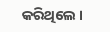କରିଥିଲେ ।